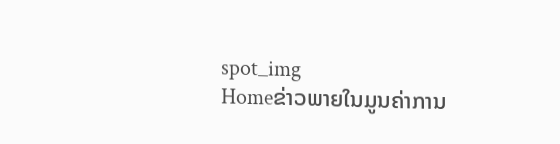spot_img
Homeຂ່າວພາຍໃນມູນຄ່າການ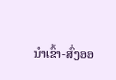ນໍາເຂົ້າ-ສົ່ງອອ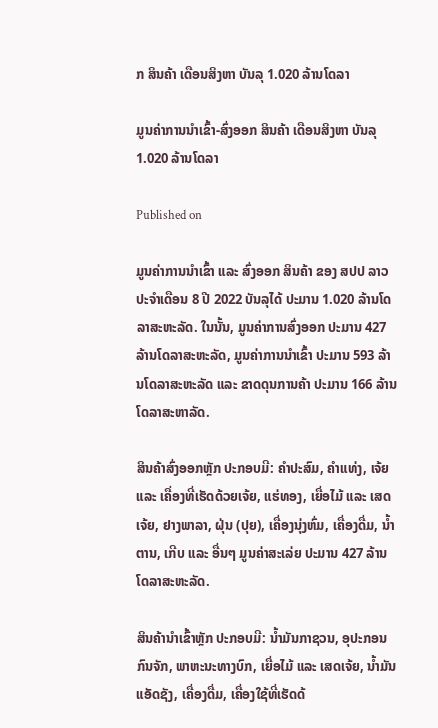ກ ສິນຄ້າ ເດືອນສິງຫາ ບັນລຸ 1.020 ລ້ານໂດລາ

ມູນຄ່າການນໍາເຂົ້າ-ສົ່ງອອກ ສິນຄ້າ ເດືອນສິງຫາ ບັນລຸ 1.020 ລ້ານໂດລາ

Published on

ມູນຄ່າການນໍາເຂົ້າ ແລະ ສົ່ງອອກ ສິນຄ້າ ຂອງ ສປປ ລາວ ປະຈໍາເດືອນ 8 ປີ 2022 ບັນລຸໄດ້ ປະມານ 1.020 ລ້ານໂດລາສະຫະລັດ. ໃນນັ້ນ, ມູນຄ່າການສົ່ງອອກ ປະມານ 427 ລ້ານໂດລາສະຫະລັດ, ມູນຄ່າການນໍາເຂົ້າ ປະມານ 593 ລ້ານໂດລາສະຫະລັດ ແລະ ຂາດດຸນການຄ້າ ປະມານ 166 ລ້ານໂດລາສະຫາລັດ.

ສິນຄ້າສົ່ງອອກຫຼັກ ປະກອບມີ: ຄຳປະສົມ, ຄຳແທ່ງ, ເຈ້ຍ ແລະ ເຄື່ອງທີ່ເຮັດດ້ວຍເຈ້ຍ, ແຮ່ທອງ, ເຍື່ອໄມ້ ແລະ ເສດເຈ້ຍ, ຢາງພາລາ, ຝຸ່ນ (ປຸຍ), ເຄື່ອງນຸ່ງຫົ່ມ, ເຄື່ອງດື່ມ, ນໍ້າຕານ, ເກີບ ແລະ ອື່ນໆ ມູນຄ່າສະເລ່ຍ ປະມານ 427 ລ້ານໂດລາສະຫະລັດ.

ສິນຄ້ານໍາເຂົ້າຫຼັກ ປະກອບມີ: ນ້ຳມັນກາຊວນ, ອຸປະກອນກົນຈັກ, ພາຫະນະທາງບົກ, ເຍື່ອໄມ້ ແລະ ເສດເຈ້ຍ, ນໍ້າມັນແອັດຊັງ, ເຄື່ອງດື່ມ, ເຄື່ອງໃຊ້ທີ່ເຮັດດ້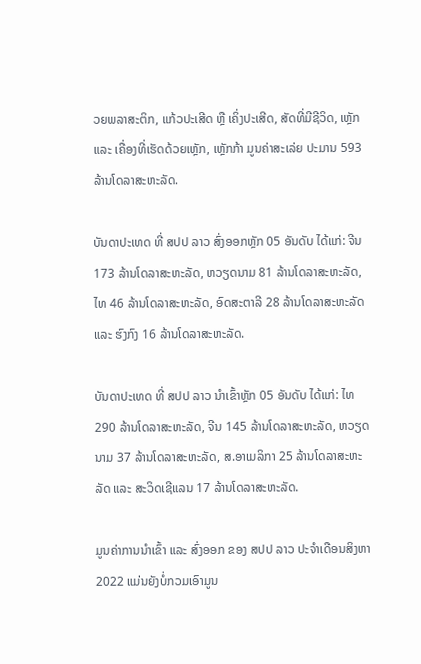ວຍພລາສະຕິກ, ແກ້ວປະເສີດ ຫຼື ເຄິ່ງປະເສີດ, ສັດທີ່ມີຊີວິດ, ເຫຼັກ ແລະ ເຄື່ອງທີ່ເຮັດດ້ວຍເຫຼັກ, ເຫຼັກກ້າ ມູນຄ່າສະເລ່ຍ ປະມານ 593 ລ້ານໂດລາສະຫະລັດ.

ບັນດາປະເທດ ທີ່ ສປປ ລາວ ສົ່ງອອກຫຼັກ 05 ອັນດັບ ໄດ້ແກ່: ຈີນ 173 ລ້ານໂດລາສະຫະລັດ, ຫວຽດນາມ 81 ລ້ານໂດລາສະຫະລັດ, ໄທ 46 ລ້ານໂດລາສະຫະລັດ, ອົດສະຕາລີ 28 ລ້ານໂດລາສະຫະລັດ ແລະ ຮົງກົງ 16 ລ້ານໂດລາສະຫະລັດ.

ບັນດາປະເທດ ທີ່ ສປປ ລາວ ນໍາເຂົ້າຫຼັກ 05 ອັນດັບ ໄດ້ແກ່: ໄທ 290 ລ້ານໂດລາສະຫະລັດ, ຈີນ 145 ລ້ານໂດລາສະຫະລັດ, ຫວຽດນາມ 37 ລ້ານໂດລາສະຫະລັດ, ສ.ອາເມລິກາ 25 ລ້ານໂດລາສະຫະລັດ ແລະ ສະວິດເຊີແລນ 17 ລ້ານໂດລາສະຫະລັດ.

ມູນຄ່າການນໍາເຂົ້າ ແລະ ສົ່ງອອກ ຂອງ ສປປ ລາວ ປະຈໍາເດືອນສິງຫາ 2022 ແມ່ນຍັງບໍ່ກວມເອົາມູນ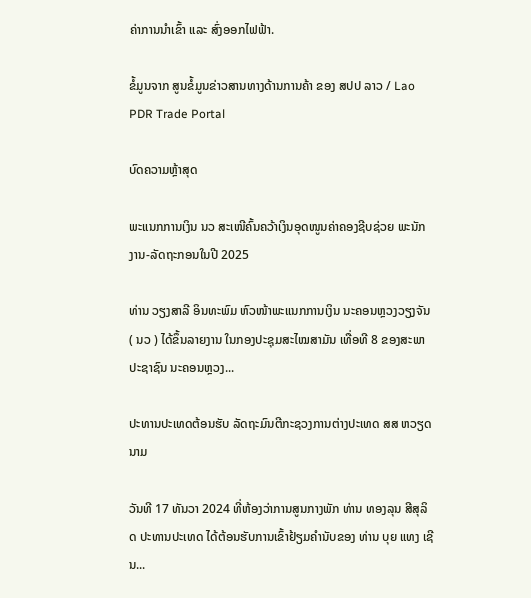ຄ່າການນຳເຂົ້າ ແລະ ສົ່ງອອກໄຟຟ້າ.

ຂໍ້ມູນຈາກ ສູນຂໍ້ມູນຂ່າວສານທາງດ້ານການຄ້າ ຂອງ ສປປ ລາວ / Lao PDR Trade Portal

ບົດຄວາມຫຼ້າສຸດ

ພະແນກການເງິນ ນວ ສະເໜີຄົ້ນຄວ້າເງິນອຸດໜູນຄ່າຄອງຊີບຊ່ວຍ ພະນັກງານ-ລັດຖະກອນໃນປີ 2025

ທ່ານ ວຽງສາລີ ອິນທະພົມ ຫົວໜ້າພະແນກການເງິນ ນະຄອນຫຼວງວຽງຈັນ ( ນວ ) ໄດ້ຂຶ້ນລາຍງານ ໃນກອງປະຊຸມສະໄໝສາມັນ ເທື່ອທີ 8 ຂອງສະພາປະຊາຊົນ ນະຄອນຫຼວງ...

ປະທານປະເທດຕ້ອນຮັບ ລັດຖະມົນຕີກະຊວງການຕ່າງປະເທດ ສສ ຫວຽດນາມ

ວັນທີ 17 ທັນວາ 2024 ທີ່ຫ້ອງວ່າການສູນກາງພັກ ທ່ານ ທອງລຸນ ສີສຸລິດ ປະທານປະເທດ ໄດ້ຕ້ອນຮັບການເຂົ້າຢ້ຽມຄຳນັບຂອງ ທ່ານ ບຸຍ ແທງ ເຊີນ...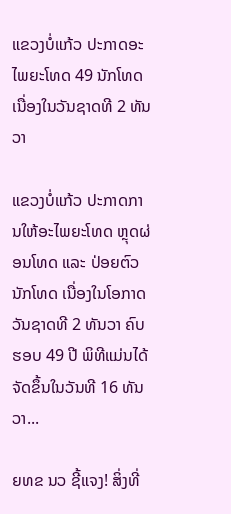ແຂວງບໍ່ແກ້ວ ປະກາດອະໄພຍະໂທດ 49 ນັກໂທດ ເນື່ອງໃນວັນຊາດທີ 2 ທັນວາ

ແຂວງບໍ່ແກ້ວ ປະກາດການໃຫ້ອະໄພຍະໂທດ ຫຼຸດຜ່ອນໂທດ ແລະ ປ່ອຍຕົວນັກໂທດ ເນື່ອງໃນໂອກາດວັນຊາດທີ 2 ທັນວາ ຄົບຮອບ 49 ປີ ພິທີແມ່ນໄດ້ຈັດຂຶ້ນໃນວັນທີ 16 ທັນວາ...

ຍທຂ ນວ ຊີ້ແຈງ! ສິ່ງທີ່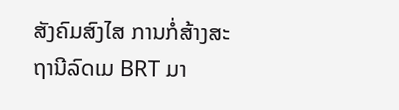ສັງຄົມສົງໄສ ການກໍ່ສ້າງສະຖານີລົດເມ BRT ມາ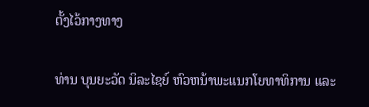ຕັ້ງໄວ້ກາງທາງ

ທ່ານ ບຸນຍະວັດ ນິລະໄຊຍ໌ ຫົວຫນ້າພະແນກໂຍທາທິການ ແລະ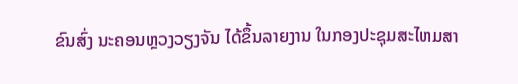ຂົນສົ່ງ ນະຄອນຫຼວງວຽງຈັນ ໄດ້ຂຶ້ນລາຍງານ ໃນກອງປະຊຸມສະໄຫມສາ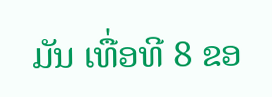ມັນ ເທື່ອທີ 8 ຂອ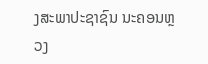ງສະພາປະຊາຊົນ ນະຄອນຫຼວງ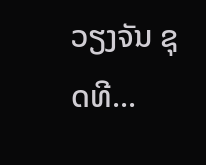ວຽງຈັນ ຊຸດທີ...